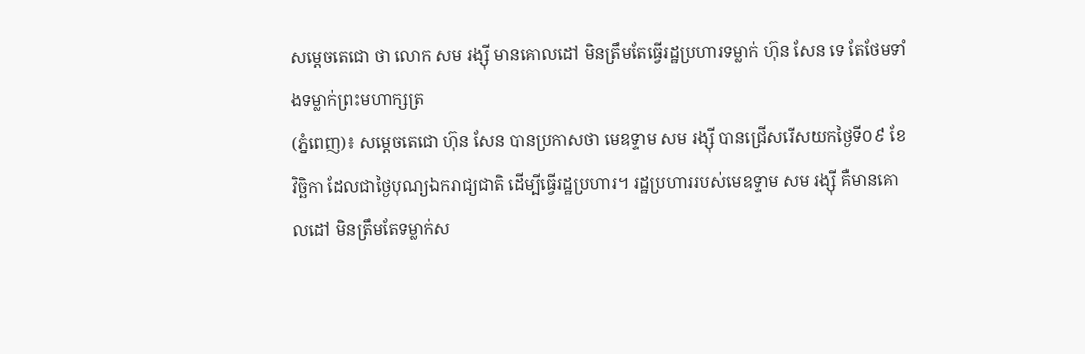សម្តេចតេជោ ថា លោក សម រង្ស៊ី មានគោលដៅ មិនត្រឹមតែធ្វើរដ្ឋប្រហារទម្លាក់ ហ៊ុន សែន ទេ តែថែមទាំងទម្លាក់ព្រះមហាក្សត្រ
(ភ្នំពេញ)៖ សម្តេចតេជោ ហ៊ុន សែន បានប្រកាសថា មេឧទ្ទាម សម រង្ស៊ី បានជ្រើសរើសយកថ្ងៃទី០៩ ខែវិច្ឆិកា ដែលជាថ្ងៃបុណ្យឯករាជ្យជាតិ ដើម្បីធ្វើរដ្ឋប្រហារ។ រដ្ឋប្រហាររបស់មេឧទ្ទាម សម រង្ស៊ី គឺមានគោលដៅ មិនត្រឹមតែទម្លាក់ស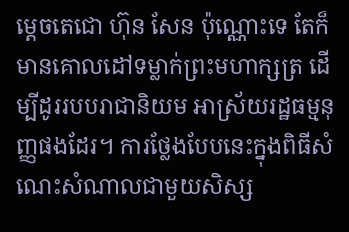ម្តេចតេជោ ហ៊ុន សែន ប៉ុណ្ណោះទេ តែក៏មានគោលដៅទម្លាក់ព្រះមហាក្សត្រ ដើម្បីដូររបបរាជានិយម អាស្រ័យរដ្ឋធម្មនុញ្ញផងដែរ។ ការថ្លែងបែបនេះក្នុងពិធីសំណេះសំណាលជាមួយសិស្ស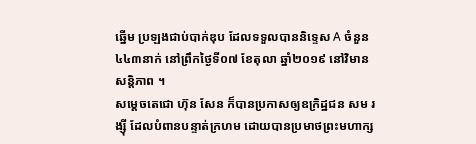ឆ្នើម ប្រឡងជាប់បាក់ឌុប ដែលទទួលបាននិទ្ទេស A ចំនួន ៤៤៣នាក់ នៅព្រឹកថ្ងៃទី០៧ ខែតុលា ឆ្នាំ២០១៩ នៅវិមានសន្តិភាព ។
សម្តេចតេជោ ហ៊ុន សែន ក៏បានប្រកាសឲ្យឧក្រិដ្ឋជន សម រង្ស៊ី ដែលបំពានបន្ទាត់ក្រហម ដោយបានប្រមាថព្រះមហាក្ស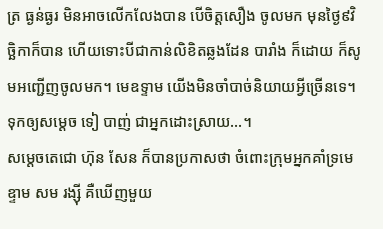ត្រ ធ្ងន់ធ្ងរ មិនអាចលើកលែងបាន បើចិត្តសឿង ចូលមក មុនថ្ងៃ៩វិច្ឆិកាក៏បាន ហើយទោះបីជាកាន់លិខិតឆ្លងដែន បារាំង ក៏ដោយ ក៏សូមអញ្ជើញចូលមក។ មេឧទ្ទាម យើងមិនចាំបាច់និយាយអ្វីច្រើនទេ។ ទុកឲ្យសម្តេច ទៀ បាញ់ ជាអ្នកដោះស្រាយ…។
សម្តេចតេជោ ហ៊ុន សែន ក៏បានប្រកាសថា ចំពោះក្រុមអ្នកគាំទ្រមេឧ្ទាម សម រង្ស៊ី គឺឃើញមួយ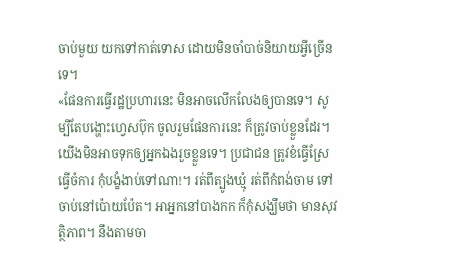ចាប់មួយ យកទៅកាត់ទោស ដោយមិនចាំបាច់និយាយអ្វីច្រើនទេ។
«ផែនការធ្វើរដ្ឋប្រហារនេះ មិនអាចលើកលែងឲ្យបានទេ។ សូម្បីតែបង្ហោះហ្វេសប៊ុក ចូលរួមផែនការនេះ ក៏ត្រូវចាប់ខ្លួនដែរ។ យើងមិនអាចទុកឲ្យអ្នកឯងរួចខ្លួនទេ។ ប្រជាជន ត្រូវខំធ្វើស្រែធ្វើចំការ កុំបង្ខំងាប់ទៅណា!។ រត់ពីត្បូងឃ្មុំ រត់ពីកំពង់ចាម ទៅចាប់នៅប៉ោយប៉ែត។ អាអ្នកនៅបាងកក ក៏កុំសង្ឃឹមថា មានសុវត្ថិភាព។ នឹងតាមចា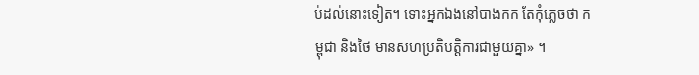ប់ដល់នោះទៀត។ ទោះអ្នកឯងនៅបាងកក តែកុំភ្លេចថា កម្ពុជា និងថៃ មានសហប្រតិបត្តិការជាមួយគ្នា» ។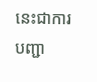នេះជាការបញ្ជា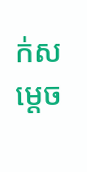ក់សម្តេច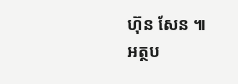ហ៊ុន សែន ៕
អត្ថប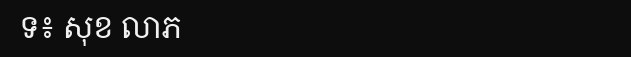ទ៖ សុខ លាភ